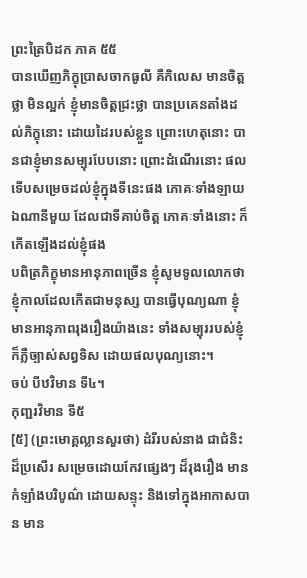ព្រះត្រៃបិដក ភាគ ៥៥
បានឃើញភិក្ខុប្រាសចាកធូលី គឺកិលេស មានចិត្តថ្លា មិនល្អក់ ខ្ញុំមានចិត្តជ្រះថ្លា បានប្រគេនតាំងដល់ភិក្ខុនោះ ដោយដៃរបស់ខ្លួន ព្រោះហេតុនោះ បានជាខ្ញុំមានសម្បុរបែបនោះ ព្រោះដំណើរនោះ ផលទើបសម្រេចដល់ខ្ញុំក្នុងទីនេះផង ភោគៈទាំងឡាយឯណានីមួយ ដែលជាទីគាប់ចិត្ត ភោគៈទាំងនោះ ក៏កើតឡើងដល់ខ្ញុំផង
បពិត្រភិក្ខុមានអានុភាពច្រើន ខ្ញុំសូមទូលលោកថា ខ្ញុំកាលដែលកើតជាមនុស្ស បានធ្វើបុណ្យណា ខ្ញុំមានអានុភាពរុងរឿងយ៉ាងនេះ ទាំងសម្បុររបស់ខ្ញុំ ក៏ភ្លឺច្បាស់សព្វទិស ដោយផលបុណ្យនោះ។
ចប់ បីឋវិមាន ទី៤។
កុញ្ជរវិមាន ទី៥
[៥] (ព្រះមោគ្គល្លានសួរថា) ដំរីរបស់នាង ជាជំនិះដ៏ប្រសើរ សម្រេចដោយកែវផ្សេងៗ ដ៏រុងរឿង មានកំឡាំងបរិបូណ៌ ដោយសន្ទុះ និងទៅក្នុងអាកាសបាន មាន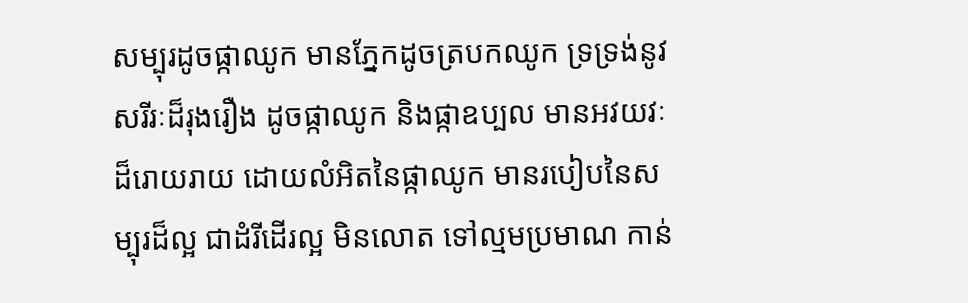សម្បុរដូចផ្កាឈូក មានភ្នែកដូចត្របកឈូក ទ្រទ្រង់នូវសរីរៈដ៏រុងរឿង ដូចផ្កាឈូក និងផ្កាឧប្បល មានអវយវៈដ៏រោយរាយ ដោយលំអិតនៃផ្កាឈូក មានរបៀបនៃសម្បុរដ៏ល្អ ជាដំរីដើរល្អ មិនលោត ទៅល្មមប្រមាណ កាន់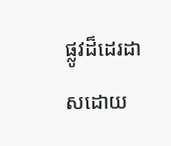ផ្លូវដ៏ដេរដាសដោយ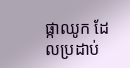ផ្កាឈូក ដែលប្រដាប់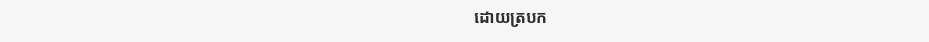ដោយត្របក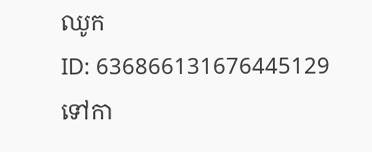ឈូក
ID: 636866131676445129
ទៅកា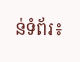ន់ទំព័រ៖